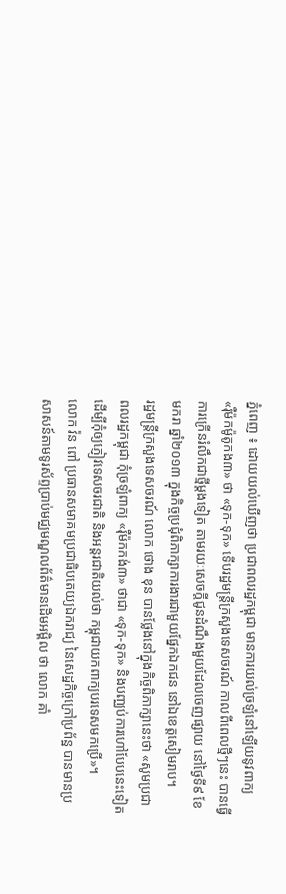ភ្នំពេញ ៖ ដោយយល់ឃើញថា ប្រជាពលរដ្ឋកម្ពុជា មានការយល់ច្រឡំនៅឡើយនូវពាក្យ
«រ៉ឺម៉កម៉ូតូកង៣» ថា «ទុក-ទុក» ទើបរដ្ឋមន្ត្រីក្រសួងទេសចរណ៍ កាលពីពេលថ្មីៗនេះ បានធ្វើ
ការក្រើនរំលឹកជាថ្មីម្តងទៀត តាមរយៈសេចក្តីជូនដំណឹងមួយដែលចេញផ្សាយ នៅថ្ងៃទី៩ ខែ
មករា ឆ្នាំ២០១៣ ក្នុងកិច្ចប្រជុំពិភាក្សាការងារជាមួយផ្នែកឯកជន នៅឯខេត្តសៀមរាប។
រដ្ឋមន្ត្រីក្រសួងទេសចរណ៍ លោក ថោង ខុន បានថ្លែងនៅក្នុងកិច្ចពិភាក្សានេះថា «សូមប្រជា
ពលរដ្ឋកម្ពុជា កុំច្រឡំពាក្យ «រ៉ឺម៉កកង់៣» ថាជា «ទុក-ទុក» និងបញ្ឈប់ការហៅបែបនេះទៀត
ដើម្បីកុំឲ្យភ្ញៀវទេសចរជាតិ និងអន្តរជាតិយល់ថា កម្ពុជាយកពាក្យបរទេសមកប្រើ»។
លោក វ៉ន ពៅ ប្រធានសមាគមប្រជាធិបតេយ្យឯករាជ្យ នៃសេដ្ឋកិច្ចក្រៅប្រព័ន្ឋ បានមានប្រ
សាសន៍តាមទូរស័ព្ទប្រាប់មជ្ឈមណ្ឌលព័ត៌មានដើមអម្ពិល ថា លោក គាំ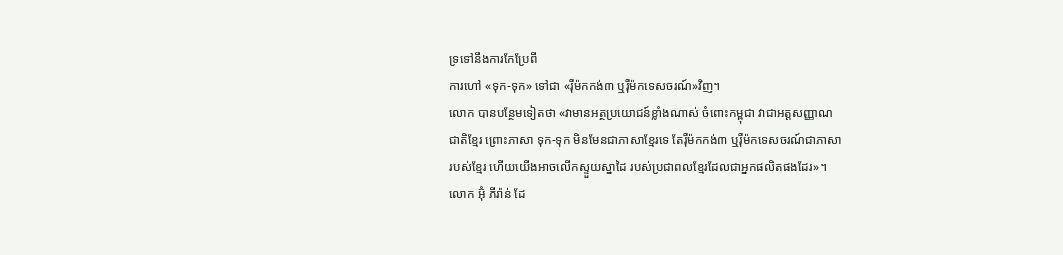ទ្រទៅនឹងការកែប្រែពី
ការហៅ «ទុក-ទុក» ទៅជា «រ៉ឺម៉កកង់៣ ឬរ៉ឺម៉កទេសចរណ៍»វិញ។
លោក បានបន្ថែមទៀតថា «វាមានអត្ថប្រយោជន៍ខ្លាំងណាស់ ចំពោះកម្ពុជា វាជាអត្តសញ្ញាណ
ជាតិខ្មែរ ព្រោះភាសា ទុក-ទុក មិនមែនជាភាសាខ្មែរទេ តែរ៉ឺម៉កកង់៣ ឬរ៉ឺម៉កទេសចរណ៍ជាភាសា
របស់ខ្មែរ ហើយយើងអាចលើកស្ទួយស្នាដៃ របស់ប្រជាពលខ្មែរដែលជាអ្នកផលិតផងដែរ»។
លោក អ៊ុំ ភីរ៉ាន់ ដែ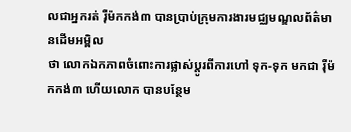លជាអ្នករត់ រ៉ឺម៉កកង់៣ បានប្រាប់ក្រុមការងារមជ្ឈមណ្ឌលព័ត៌មានដើមអម្ពិល
ថា លោកឯកភាពចំពោះការផ្លាស់ប្តូរពីការហៅ ទុក-ទុក មកជា រ៉ឺម៉កកង់៣ ហើយលោក បានបន្ថែម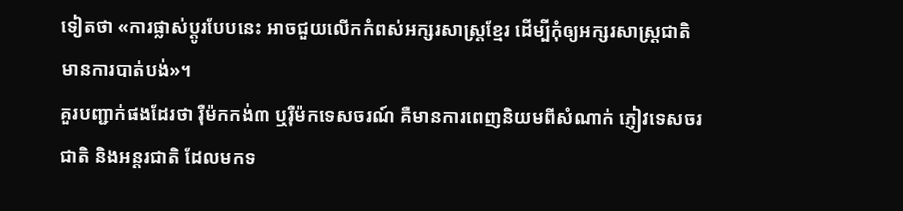ទៀតថា «ការផ្លាស់ប្តូរបែបនេះ អាចជួយលើកកំពស់អក្សរសាស្រ្តខ្មែរ ដើម្បីកុំឲ្យអក្សរសាស្រ្តជាតិ
មានការបាត់បង់»។
គួរបញ្ជាក់ផងដែរថា រ៉ឺម៉កកង់៣ ឬរ៉ឺម៉កទេសចរណ៍ គឺមានការពេញនិយមពីសំណាក់ ភ្ញៀវទេសចរ
ជាតិ និងអន្តរជាតិ ដែលមកទ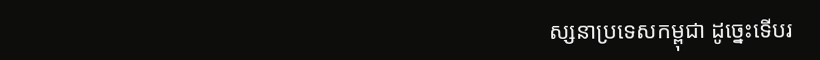ស្សនាប្រទេសកម្ពុជា ដូច្នេះទើបរ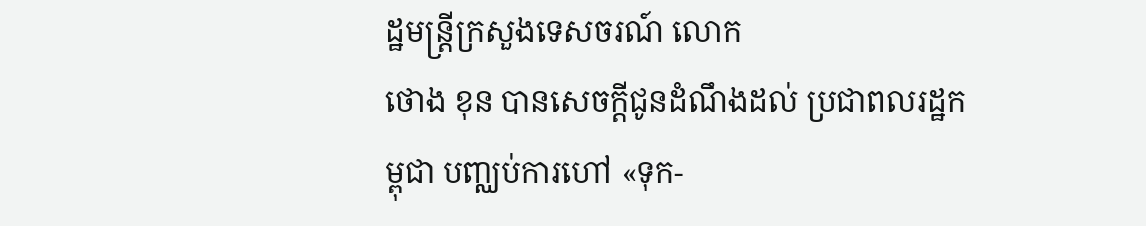ដ្ឋមន្ត្រីក្រសួងទេសចរណ៍ លោក
ថោង ខុន បានសេចក្តីជូនដំណឹងដល់ ប្រជាពលរដ្ឋកម្ពុជា បញ្ឈប់ការហៅ «ទុក-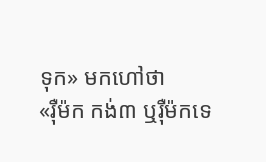ទុក» មកហៅថា
«រ៉ឺម៉ក កង់៣ ឬរ៉ឺម៉កទេ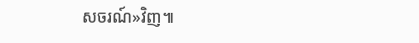សចរណ៍»វិញ៕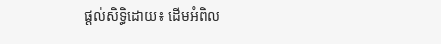ផ្តល់សិទ្ធិដោយ៖ ដើមអំពិល